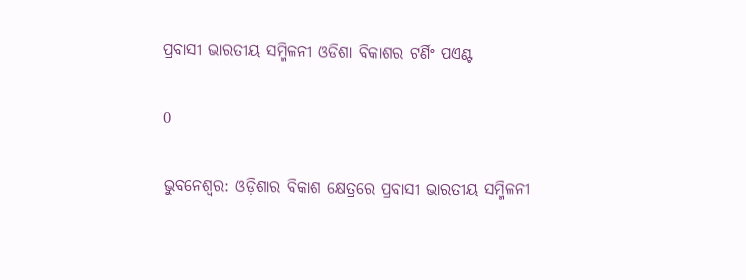ପ୍ରବାସୀ ଭାରତୀୟ ସମ୍ମିଳନୀ ଓଡିଶା ବିକାଶର ଟର୍ଣିଂ ପଏଣ୍ଟ

0

ଭୁବନେଶ୍ୱର: ଓଡ଼ିଶାର ବିକାଶ କ୍ଷେତ୍ରରେ ପ୍ରବାସୀ ଭାରତୀୟ ସମ୍ମିଳନୀ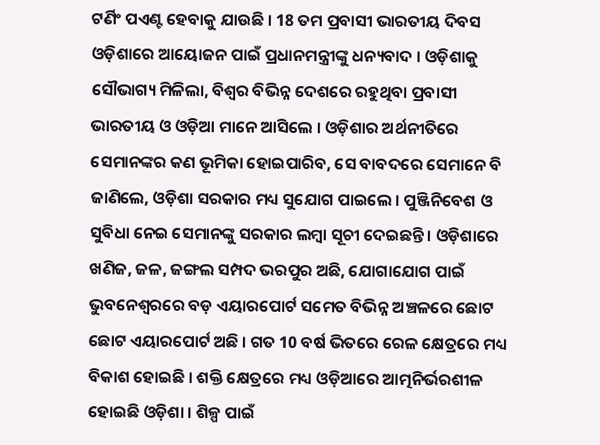ଟର୍ଣିଂ ପଏଣ୍ଟ ହେବାକୁ ଯାଉଛି । 18 ତମ ପ୍ରବାସୀ ଭାରତୀୟ ଦିବସ ଓଡ଼ିଶାରେ ଆୟୋଜନ ପାଇଁ ପ୍ରଧାନମନ୍ତ୍ରୀଙ୍କୁ ଧନ୍ୟବାଦ । ଓଡ଼ିଶାକୁ ସୌଭାଗ୍ୟ ମିଳିଲା, ବିଶ୍ଵର ବିଭିନ୍ନ ଦେଶରେ ରହୁଥିବା ପ୍ରବାସୀ ଭାରତୀୟ ଓ ଓଡ଼ିଆ ମାନେ ଆସିଲେ । ଓଡ଼ିଶାର ଅର୍ଥନୀତିରେ ସେମାନଙ୍କର କଣ ଭୂମିକା ହୋଇପାରିବ, ସେ ବାବଦରେ ସେମାନେ ବି ଜାଣିଲେ, ଓଡ଼ିଶା ସରକାର ମଧ୍ୟ ସୁଯୋଗ ପାଇଲେ । ପୁଞ୍ଜିନିବେଶ ଓ ସୁବିଧା ନେଇ ସେମାନଙ୍କୁ ସରକାର ଲମ୍ବା ସୂଚୀ ଦେଇଛନ୍ତି । ଓଡ଼ିଶାରେ ଖଣିଜ, ଜଳ, ଜଙ୍ଗଲ ସମ୍ପଦ ଭରପୁର ଅଛି, ଯୋଗାଯୋଗ ପାଇଁ ଭୁବନେଶ୍ଵରରେ ବଡ଼ ଏୟାରପୋର୍ଟ ସମେତ ବିଭିନ୍ନ ଅଞ୍ଚଳରେ ଛୋଟ ଛୋଟ ଏୟାରପୋର୍ଟ ଅଛି । ଗତ 10 ବର୍ଷ ଭିତରେ ରେଳ କ୍ଷେତ୍ରରେ ମଧ୍ୟ ବିକାଶ ହୋଇଛି । ଶକ୍ତି କ୍ଷେତ୍ରରେ ମଧ୍ୟ ଓଡ଼ିଆରେ ଆତ୍ମନିର୍ଭରଶୀଳ ହୋଇଛି ଓଡ଼ିଶା । ଶିଳ୍ପ ପାଇଁ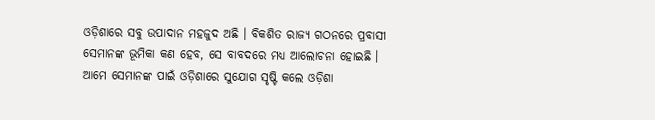ଓଡ଼ିଶାରେ ସବୁ ଉପାଦାନ ମହଜୁଦ ଅଛି । ବିକଶିତ ରାଜ୍ୟ ଗଠନରେ ପ୍ରବାସୀ ସେମାନଙ୍କ ଭୂମିକା କଣ ହେବ, ସେ ବାବଦରେ ମଧ୍ୟ ଆଲୋଚନା ହୋଇଛି । ଆମେ ସେମାନଙ୍କ ପାଇଁ ଓଡ଼ିଶାରେ ସୁଯୋଗ ସୃଷ୍ଟି କଲେ ଓଡ଼ିଶା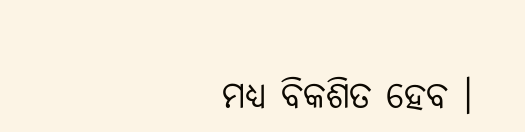ମଧ୍ୟ ବିକଶିତ ହେବ ।